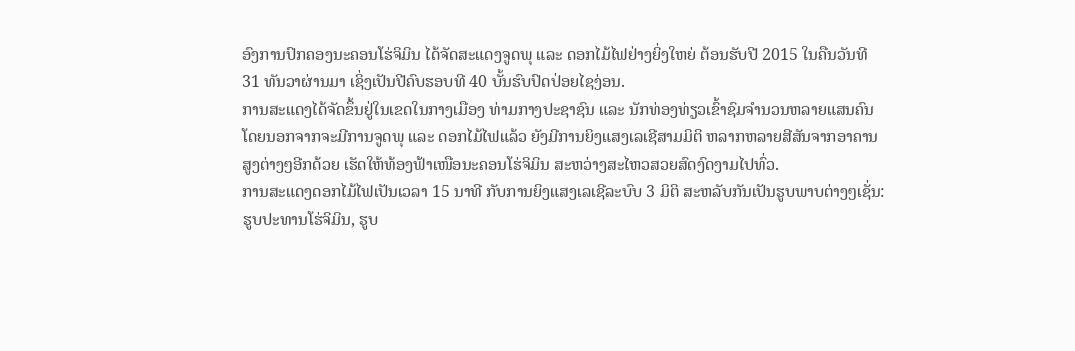ອົງການປົກຄອງນະຄອນໂຮ່ຈິມິນ ໄດ້ຈັດສະແດງຈູດພຸ ແລະ ດອກໄມ້ໄຟຢ່າງຍິ່ງໃຫຍ່ ຕ້ອນຮັບປີ 2015 ໃນຄືນວັນທີ
31 ທັນວາຜ່ານມາ ເຊິ່ງເປັນປີຄົບຮອບທີ 40 ບັ້ນຮົບປົດປ່ອຍໄຊງ່ອນ.
ການສະແດງໄດ້ຈັດຂຶ້ນຢູ່ໃນເຂດໃນກາງເມືອງ ທ່າມກາງປະຊາຊົນ ແລະ ນັກທ່ອງທ່ຽວເຂົ້າຊົມຈຳນວນຫລາຍແສນຄົນ
ໂດຍນອກຈາກຈະມີການຈູດພຸ ແລະ ດອກໄມ້ໄຟແລ້ວ ຍັງມີການຍິງແສງເລເຊີສາມມິຕິ ຫລາກຫລາຍສີສັນຈາກອາຄານ
ສູງຕ່າງໆອີກດ້ວຍ ເຮັດໃຫ້ທ້ອງຟ້າເໜືອນະຄອນໂຮ່ຈິມິນ ສະຫວ່າງສະໄຫວສວຍສົດງົດງາມໄປທົ່ວ.
ການສະແດງດອກໄມ້ໄຟເປັນເວລາ 15 ນາທີ ກັບການຍິງແສງເລເຊີລະບົບ 3 ມິຕິ ສະຫລັບກັນເປັນຮູບພາບຕ່າງໆເຊັ່ນ:
ຮູບປະທານໂຮ່ຈິມິນ, ຮູບ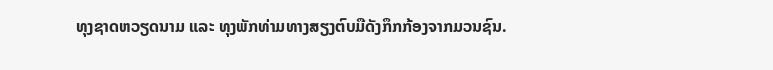ທຸງຊາດຫວຽດນາມ ແລະ ທຸງພັກທ່າມທາງສຽງຕົບມືດັງກຶກກ້ອງຈາກມວນຊົນ.